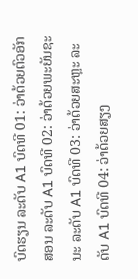ບົດຮຽນ ລະດັບ A1 ບົດທີ 01: ວ່າດ້ວຍຕົວອັກສອນ ລະດັບ A1 ບົດທີ 02: ວ່າດ້ວຍພະຍັນຊະນະ ລະດັບ A1 ບົດທີ 03: ວ່າດ້ວຍສະຫຼະ ລະດັບ A1 ບົດທີ 04: ວ່າດ້ວຍສຽງ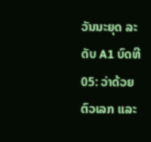ວັນນະຍຸດ ລະດັບ A1 ບົດທີ 05: ວ່າດ້ວຍຕົວເລກ ແລະ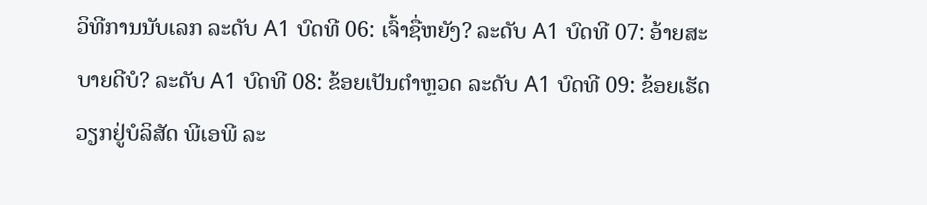ວິທີການນັບເລກ ລະດັບ A1 ບົດທີ 06: ເຈົ້າຊື່ຫຍັງ? ລະດັບ A1 ບົດທີ 07: ອ້າຍສະບາຍດີບໍ? ລະດັບ A1 ບົດທີ 08: ຂ້ອຍເປັນຕຳຫຼວດ ລະດັບ A1 ບົດທີ 09: ຂ້ອຍເຮັດວຽກຢູ່ບໍລິສັດ ພີເອພີ ລະ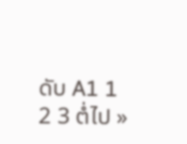ດັບ A1 1 2 3 ຕໍ່ໄປ »